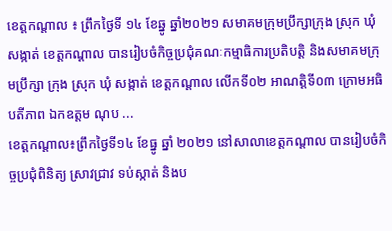ខេត្តកណ្ដាល ៖ ព្រឹកថ្ងៃទី ១៤ ខែឆ្នូ ឆ្នាំ២០២១ សមាគមក្រុមប្រឹក្សាក្រុង ស្រុក ឃុំសង្កាត់ ខេត្តកណ្តាល បានរៀបចំកិច្ចប្រជុំគណៈកម្មាធិការប្រតិបត្តិ និងសមាគមក្រុមប្រឹក្សា ក្រុង ស្រុក ឃុំ សង្កាត់ ខេត្តកណ្តាល លើកទី០២ អាណត្តិទី០៣ ក្រោមអធិបតីភាព ឯកឧត្តម ណុប ...
ខេត្តកណ្តាល៖ព្រឹកថ្ងៃទី១៤ ខែធ្នូ ឆ្នាំ ២០២១ នៅសាលាខេត្តកណ្តាល បានរៀបចំកិច្ចប្រជុំពិនិត្យ ស្រាវជ្រាវ ទប់ស្កាត់ និងប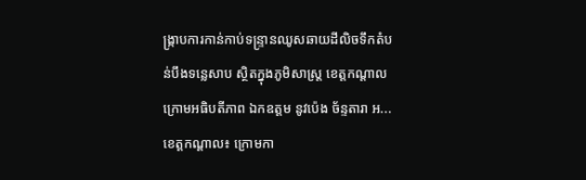ង្ក្រាបការកាន់កាប់ទន្រ្ទានឈូសឆាយដីលិចទឹកតំបន់បឹងទន្លេសាប ស្ថិតក្នុងភូមិសាស្ត្រ ខេត្តកណ្តាល ក្រោមអធិបតីភាព ឯកឧត្តម នូវប៉េង ច័ន្ទតារា អ...
ខេត្តកណ្តាល៖ ក្រោមកា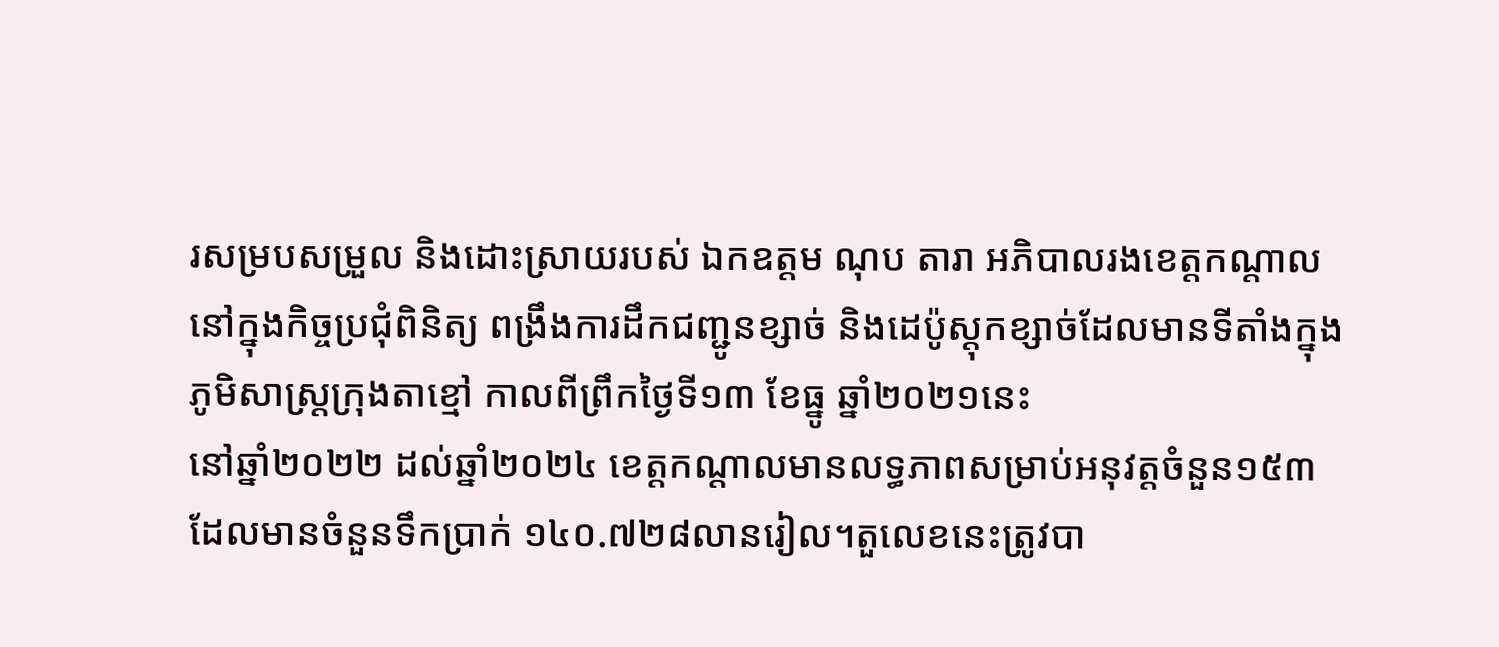រសម្របសម្រួល និងដោះស្រាយរបស់ ឯកឧត្តម ណុប តារា អភិបាលរងខេត្តកណ្ដាល នៅក្នុងកិច្ចប្រជុំពិនិត្យ ពង្រឹងការដឹកជញ្ជូនខ្សាច់ និងដេប៉ូស្តុកខ្សាច់ដែលមានទីតាំងក្នុងភូមិសាស្ត្រក្រុងតាខ្មៅ កាលពីព្រឹកថ្ងៃទី១៣ ខែធ្នូ ឆ្នាំ២០២១នេះ
នៅឆ្នាំ២០២២ ដល់ឆ្នាំ២០២៤ ខេត្តកណ្ដាលមានលទ្ធភាពសម្រាប់អនុវត្តចំនួន១៥៣ដែលមានចំនួនទឹកប្រាក់ ១៤០.៧២៨លានរៀល។តួលេខនេះត្រូវបា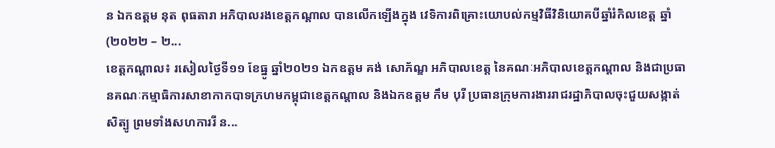ន ឯកឧត្ដម នុត ពុធតារា អភិបាលរងខេត្តកណ្ដាល បានលើកឡើងក្នុង វេទិការពិគ្រោះយោបល់កម្មវិធីវិនិយោគបីឆ្នាំរំកិលខេត្ត ឆ្នាំ(២០២២ – ២...
ខេត្តកណ្ដាល៖ រសៀលថ្ងៃទី១១ ខែធ្នូ ឆ្នាំ២០២១ ឯកឧត្តម គង់ សោភ័ណ្ឌ អភិបាលខេត្ត នៃគណៈអភិបាលខេត្តកណ្ដាល និងជាប្រធានគណៈកម្មាធិការសាខាកាកបាទក្រហមកម្ពុជាខេត្តកណ្ដាល និងឯកឧត្ដម កឹម បុរី ប្រធានក្រុមការងាររាជរដ្ឋាភិបាលចុះជួយសង្កាត់សិត្បូ ព្រមទាំងសហការរី ន...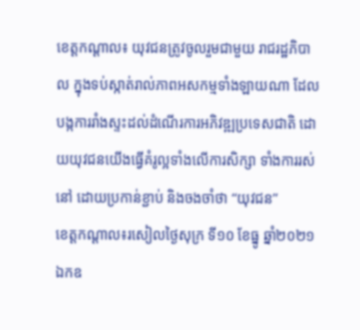ខេត្តកណ្ដាល៖ យុវជនត្រូវចូលរួមជាមួយ រាជរដ្ឋភិបាល ក្នុងទប់ស្កាត់រាល់ភាពអសកម្មទាំងឡាយណា ដែលបង្កការរាំងស្ទះដល់ដំណើរការអភិវឌ្ឍប្រទេសជាតិ ដោយយុវជនយើងធ្វើគំរូល្អទាំងលើការសិក្សា ទាំងការរស់នៅ ដោយប្រកាន់ខ្ជាប់ និងចងចាំថា “យុវជន”
ខេត្តកណ្តាល៖រសៀលថ្ងៃសុក្រ ទី១០ ខែធ្នូ ឆ្នាំ២០២១ ឯកឧ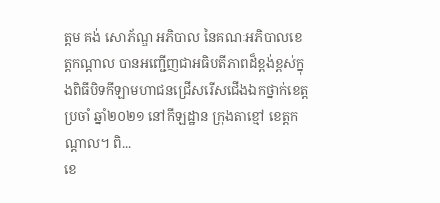ត្តម គង់ សោភ័ណ្ឌ អភិបាល នៃគណៈអភិបាលខេត្តកណ្តាល បានអញ្ជេីញជាអធិបតីភាពដ៏ខ្ពង់ខ្ពស់ក្នុងពិធីបិទកីឡាមហាជនជ្រេីសរេីសជេីងឯកថ្នាក់ខេត្តប្រចាំ ឆ្នាំ២០២១ នៅកីឡដ្ឋាន ក្រុងតាខ្មៅ ខេត្តកណ្តាល។ ពិ...
ខេ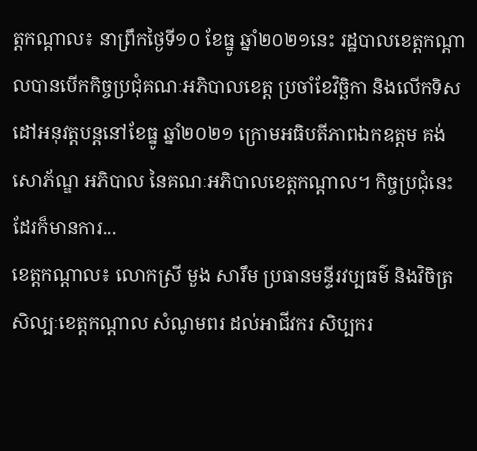ត្តកណ្តាល៖ នាព្រឹកថ្ងៃទី១០ ខែធ្នូ ឆ្នាំ២០២១នេះ រដ្ឋបាលខេត្តកណ្តាលបានបើកកិច្ចប្រជុំគណៈអភិបាលខេត្ត ប្រចាំខែវិច្ឆិកា និងលើកទិសដៅអនុវត្តបន្តនៅខែធ្នូ ឆ្នាំ២០២១ ក្រោមអធិបតីភាពឯកឧត្តម គង់ សោភ័ណ្ឌ អភិបាល នៃគណៈអភិបាលខេត្តកណ្ដាល។ កិច្ចប្រជុំនេះដែរក៏មានការ...
ខេត្តកណ្ដាល៖ លោកស្រី មួង សារឹម ប្រធានមន្ទីរវប្បធម៌ និងវិចិត្រសិល្បៈខេត្តកណ្ដាល សំណូមពរ ដល់អាជីវករ សិប្បករ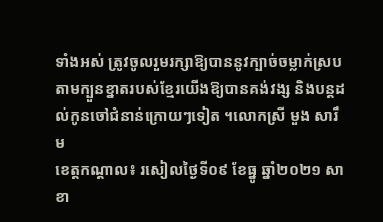ទាំងអស់ ត្រូវចូលរួមរក្សាឱ្យបាននូវក្បាច់ចម្លាក់ស្របតាមក្បួនខ្នាតរបស់ខ្មែរយើងឱ្យបានគង់វង្ស និងបន្តដល់កូនចៅជំនាន់ក្រោយៗទៀត ។លោកស្រី មួង សារឹម
ខេត្តកណ្ដាល៖ រសៀលថ្ងៃទី០៩ ខែធ្នូ ឆ្នាំ២០២១ សាខា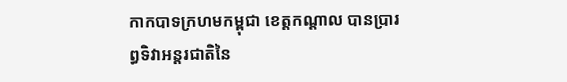កាកបាទក្រហមកម្ពុជា ខេត្តកណ្ដាល បានប្រារព្ធទិវាអន្តរជាតិនៃ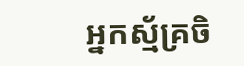អ្នកស្ម័គ្រចិ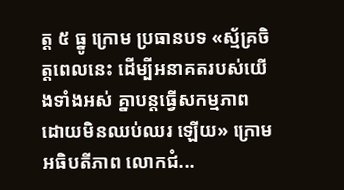ត្ត ៥ ធ្នូ ក្រោម ប្រធានបទ «ស្ម័គ្រចិត្តពេលនេះ ដើម្បីអនាគតរបស់យើងទាំងអស់ គ្នាបន្តធ្វើសកម្មភាព ដោយមិនឈប់ឈរ ឡើយ» ក្រោមអធិបតីភាព លោកជំ...